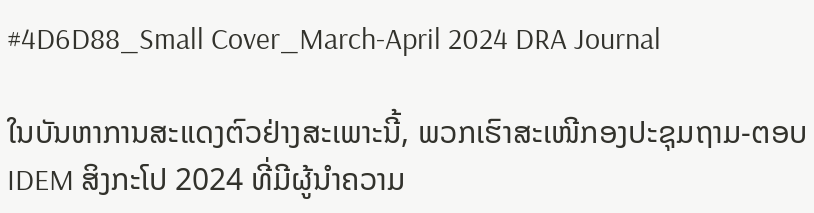#4D6D88_Small Cover_March-April 2024 DRA Journal

ໃນບັນຫາການສະແດງຕົວຢ່າງສະເພາະນີ້, ພວກເຮົາສະເໜີກອງປະຊຸມຖາມ-ຕອບ IDEM ສິງກະໂປ 2024 ທີ່ມີຜູ້ນໍາຄວາມ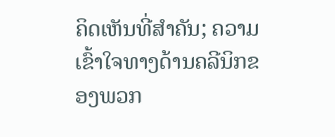ຄິດເຫັນທີ່ສໍາຄັນ; ຄວາມເຂົ້າໃຈທາງດ້ານຄລີນິກຂອງພວກ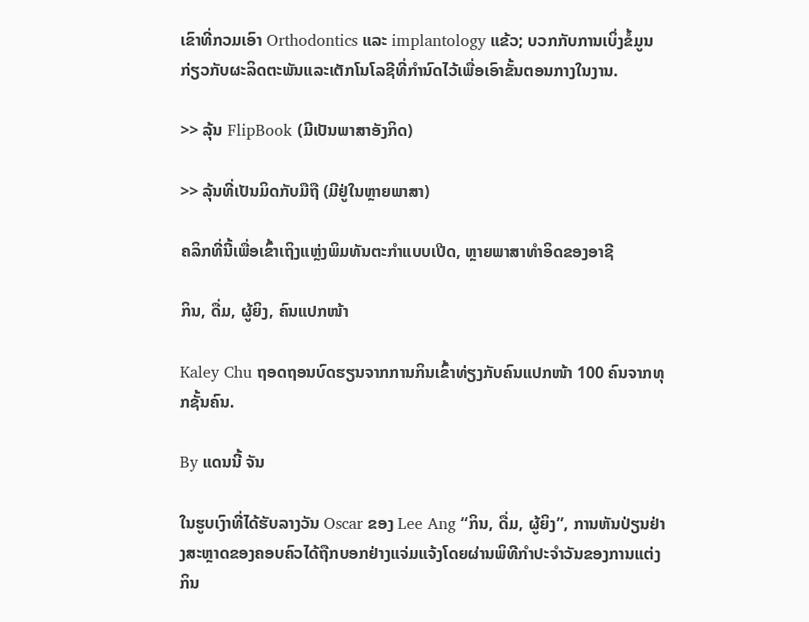ເຂົາທີ່ກວມເອົາ Orthodontics ແລະ implantology ແຂ້ວ; ບວກກັບການເບິ່ງຂໍ້ມູນກ່ຽວກັບຜະລິດຕະພັນແລະເຕັກໂນໂລຊີທີ່ກໍານົດໄວ້ເພື່ອເອົາຂັ້ນຕອນກາງໃນງານ.

>> ລຸ້ນ FlipBook (ມີເປັນພາສາອັງກິດ)

>> ລຸ້ນທີ່ເປັນມິດກັບມືຖື (ມີຢູ່ໃນຫຼາຍພາສາ)

ຄລິກທີ່ນີ້ເພື່ອເຂົ້າເຖິງແຫຼ່ງພິມທັນຕະກຳແບບເປີດ, ຫຼາຍພາສາທຳອິດຂອງອາຊີ

ກິນ, ດື່ມ, ຜູ້ຍິງ, ຄົນແປກໜ້າ

Kaley Chu ຖອດຖອນບົດຮຽນຈາກການກິນເຂົ້າທ່ຽງກັບຄົນແປກໜ້າ 100 ຄົນຈາກທຸກຊັ້ນຄົນ.

By ແດນນີ້ ຈັນ

ໃນຮູບເງົາທີ່ໄດ້ຮັບລາງວັນ Oscar ຂອງ Lee Ang “ກິນ, ດື່ມ, ຜູ້ຍິງ”, ການຫັນປ່ຽນຢ່າງສະຫຼາດຂອງຄອບຄົວໄດ້ຖືກບອກຢ່າງແຈ່ມແຈ້ງໂດຍຜ່ານພິທີກຳປະຈຳວັນຂອງການແຕ່ງກິນ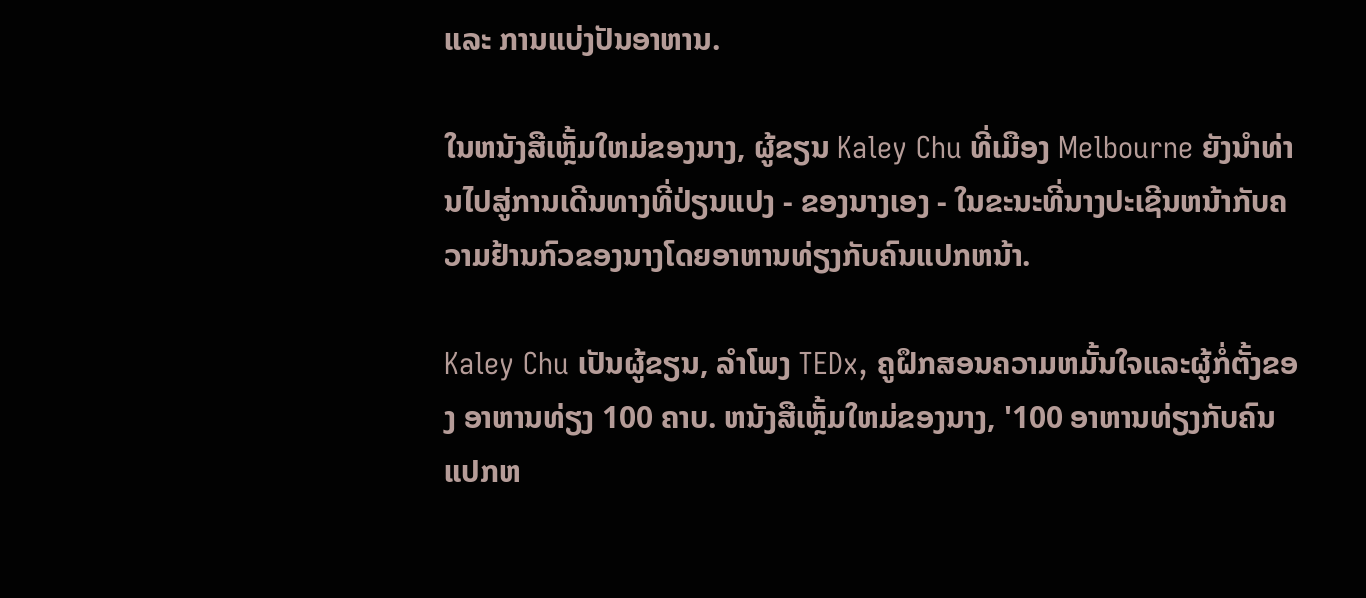ແລະ ການແບ່ງປັນອາຫານ.

ໃນຫນັງສືເຫຼັ້ມໃຫມ່ຂອງນາງ, ຜູ້ຂຽນ Kaley Chu ທີ່ເມືອງ Melbourne ຍັງນໍາທ່ານໄປສູ່ການເດີນທາງທີ່ປ່ຽນແປງ - ຂອງນາງເອງ - ໃນຂະນະທີ່ນາງປະເຊີນຫນ້າກັບຄວາມຢ້ານກົວຂອງນາງໂດຍອາຫານທ່ຽງກັບຄົນແປກຫນ້າ.

Kaley Chu ເປັນຜູ້ຂຽນ, ລໍາໂພງ TEDx, ຄູຝຶກສອນຄວາມຫມັ້ນໃຈແລະຜູ້ກໍ່ຕັ້ງຂອງ ອາຫານທ່ຽງ 100 ຄາບ. ຫນັງສືເຫຼັ້ມໃຫມ່ຂອງນາງ, '100 ອາຫານທ່ຽງກັບຄົນແປກຫ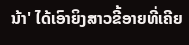ນ້າ' ໄດ້ເອົາຍິງສາວຂີ້ອາຍທີ່ເຄີຍ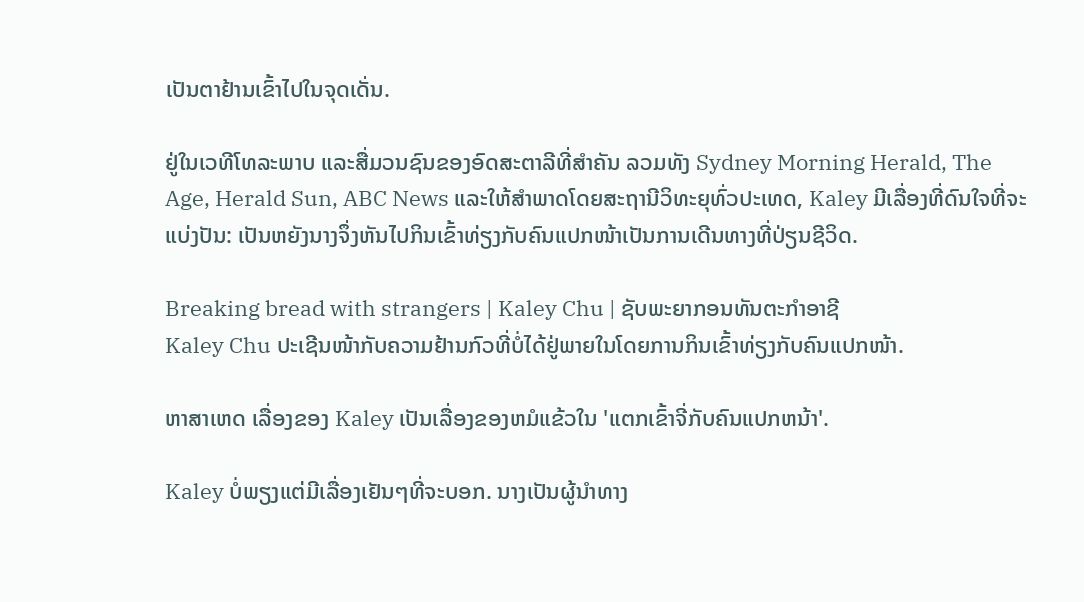ເປັນຕາຢ້ານເຂົ້າໄປໃນຈຸດເດັ່ນ.

ຢູ່ໃນເວທີໂທລະພາບ ແລະສື່ມວນຊົນຂອງອົດສະຕາລີທີ່ສຳຄັນ ລວມທັງ Sydney Morning Herald, The Age, Herald Sun, ABC News ແລະໃຫ້ສຳພາດໂດຍສະຖານີວິທະຍຸທົ່ວປະເທດ, Kaley ມີເລື່ອງທີ່ດົນໃຈທີ່ຈະແບ່ງປັນ: ເປັນຫຍັງນາງຈຶ່ງຫັນໄປກິນເຂົ້າທ່ຽງກັບຄົນແປກໜ້າເປັນການເດີນທາງທີ່ປ່ຽນຊີວິດ.

Breaking bread with strangers | Kaley Chu | ຊັບພະຍາກອນທັນຕະກໍາອາຊີ
Kaley Chu ປະເຊີນໜ້າກັບຄວາມຢ້ານກົວທີ່ບໍ່ໄດ້ຢູ່ພາຍໃນໂດຍການກິນເຂົ້າທ່ຽງກັບຄົນແປກໜ້າ.

ຫາສາເຫດ ເລື່ອງຂອງ Kaley ເປັນເລື່ອງຂອງຫມໍແຂ້ວໃນ 'ແຕກເຂົ້າຈີ່ກັບຄົນແປກຫນ້າ'.

Kaley ບໍ່ພຽງແຕ່ມີເລື່ອງເຢັນໆທີ່ຈະບອກ. ນາງເປັນຜູ້ນໍາທາງ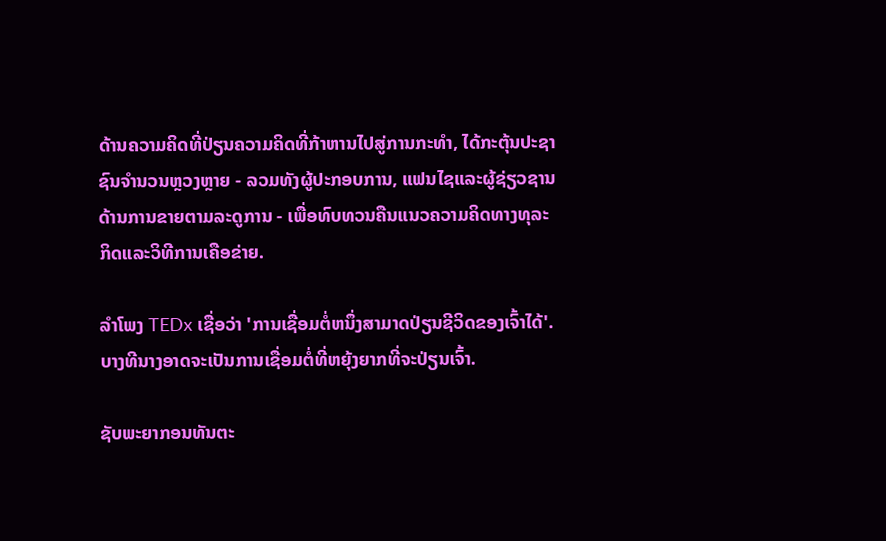ດ້ານຄວາມຄິດທີ່ປ່ຽນຄວາມຄິດທີ່ກ້າຫານໄປສູ່ການກະທໍາ, ໄດ້ກະຕຸ້ນປະຊາຊົນຈໍານວນຫຼວງຫຼາຍ - ລວມທັງຜູ້ປະກອບການ, ແຟນໄຊແລະຜູ້ຊ່ຽວຊານດ້ານການຂາຍຕາມລະດູການ - ເພື່ອທົບທວນຄືນແນວຄວາມຄິດທາງທຸລະກິດແລະວິທີການເຄືອຂ່າຍ.

ລໍາໂພງ TEDx ເຊື່ອວ່າ 'ການເຊື່ອມຕໍ່ຫນຶ່ງສາມາດປ່ຽນຊີວິດຂອງເຈົ້າໄດ້'. ບາງທີນາງອາດຈະເປັນການເຊື່ອມຕໍ່ທີ່ຫຍຸ້ງຍາກທີ່ຈະປ່ຽນເຈົ້າ.

ຊັບພະຍາກອນທັນຕະ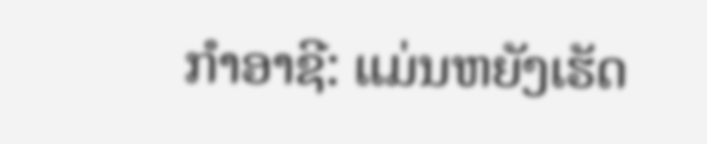ກໍາອາຊີ: ແມ່ນຫຍັງເຮັດ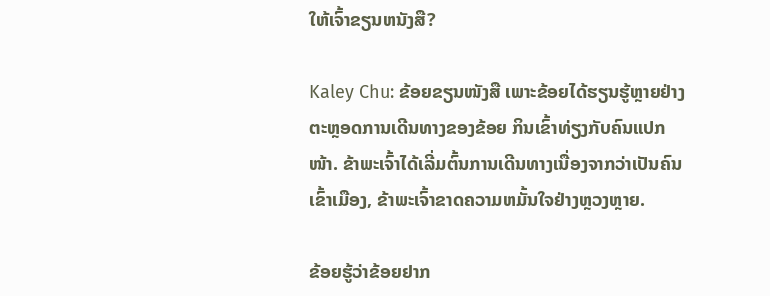ໃຫ້ເຈົ້າຂຽນຫນັງສື?

Kaley Chu: ຂ້ອຍຂຽນໜັງສື ເພາະຂ້ອຍໄດ້ຮຽນຮູ້ຫຼາຍຢ່າງຕະຫຼອດການເດີນທາງຂອງຂ້ອຍ ກິນເຂົ້າທ່ຽງກັບຄົນແປກໜ້າ. ຂ້າພະເຈົ້າໄດ້ເລີ່ມຕົ້ນການເດີນທາງເນື່ອງຈາກວ່າເປັນຄົນເຂົ້າເມືອງ, ຂ້າພະເຈົ້າຂາດຄວາມຫມັ້ນໃຈຢ່າງຫຼວງຫຼາຍ.

ຂ້ອຍຮູ້ວ່າຂ້ອຍຢາກ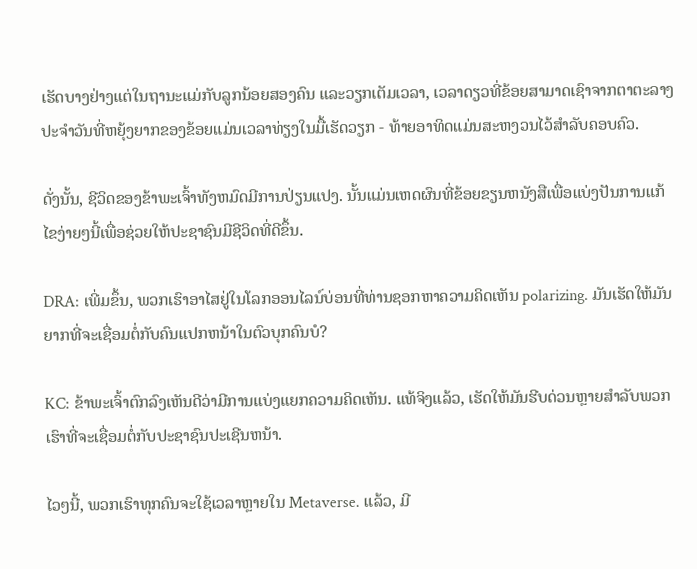ເຮັດບາງຢ່າງແຕ່ໃນຖານະແມ່ກັບລູກນ້ອຍສອງຄົນ ແລະວຽກເຕັມເວລາ, ເວລາດຽວທີ່ຂ້ອຍສາມາດເຊົາຈາກຕາຕະລາງປະຈໍາວັນທີ່ຫຍຸ້ງຍາກຂອງຂ້ອຍແມ່ນເວລາທ່ຽງໃນມື້ເຮັດວຽກ - ທ້າຍອາທິດແມ່ນສະຫງວນໄວ້ສໍາລັບຄອບຄົວ.

ດັ່ງນັ້ນ, ຊີວິດຂອງຂ້າພະເຈົ້າທັງຫມົດມີການປ່ຽນແປງ. ນັ້ນແມ່ນເຫດຜົນທີ່ຂ້ອຍຂຽນຫນັງສືເພື່ອແບ່ງປັນການແກ້ໄຂງ່າຍໆນີ້ເພື່ອຊ່ວຍໃຫ້ປະຊາຊົນມີຊີວິດທີ່ດີຂຶ້ນ.

DRA: ເພີ່ມຂຶ້ນ, ພວກເຮົາອາໄສຢູ່ໃນໂລກອອນໄລນ໌ບ່ອນທີ່ທ່ານຊອກຫາຄວາມຄິດເຫັນ polarizing. ມັນເຮັດໃຫ້ມັນຍາກທີ່ຈະເຊື່ອມຕໍ່ກັບຄົນແປກຫນ້າໃນຕົວບຸກຄົນບໍ?

KC: ຂ້າພະເຈົ້າຕົກລົງເຫັນດີວ່າມີການແບ່ງແຍກຄວາມຄິດເຫັນ. ແທ້ຈິງແລ້ວ, ເຮັດໃຫ້ມັນຮີບດ່ວນຫຼາຍສໍາລັບພວກເຮົາທີ່ຈະເຊື່ອມຕໍ່ກັບປະຊາຊົນປະເຊີນຫນ້າ.

ໄວໆນີ້, ພວກເຮົາທຸກຄົນຈະໃຊ້ເວລາຫຼາຍໃນ Metaverse. ແລ້ວ, ມີ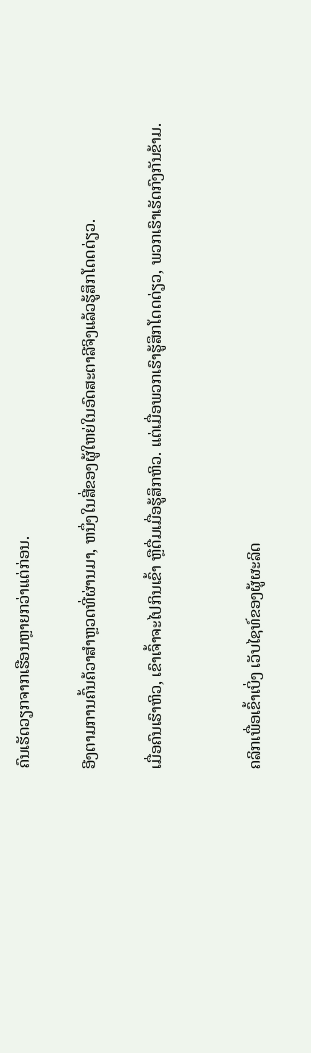ຄົນເຮັດວຽກຈາກເຮືອນຫຼາຍກວ່າແຕ່ກ່ອນ.

ອີງຕາມການຄົ້ນຄ້ວາສໍາຫຼວດທີ່ຜ່ານມາ, ຫນຶ່ງໃນສີ່ຂອງຜູ້ໃຫຍ່ໃນອົດສະຕາລີຈິງແລ້ວຮູ້ສຶກໂດດດ່ຽວ.

ເມື່ອຄົນເຮົາຫິວ, ເຂົາເຈົ້າຈະໄປກິນເຂົ້າ ຫຼືດື່ມເມື່ອຮູ້ສຶກຫິວ. ແຕ່ເມື່ອພວກເຮົາຮູ້ສຶກໂດດດ່ຽວ, ພວກເຮົາເຮັດກົງກັນຂ້າມ.


ຄລິກເພື່ອເຂົ້າເບິ່ງ ເວັບໄຊທ໌ຂອງຜູ້ຜະລິດ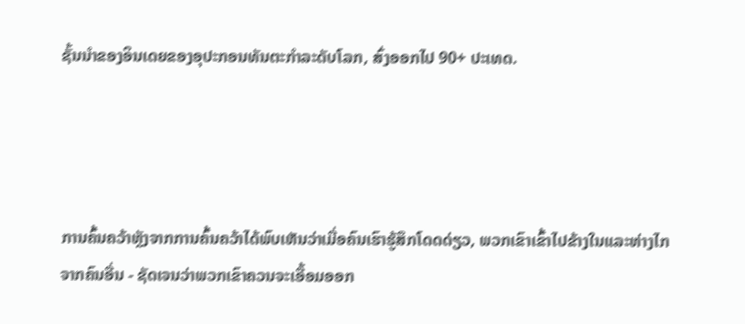ຊັ້ນນໍາຂອງອິນເດຍຂອງອຸປະກອນທັນຕະກໍາລະດັບໂລກ, ສົ່ງອອກໄປ 90+ ປະເທດ.




ການຄົ້ນຄວ້າຫຼັງຈາກການຄົ້ນຄວ້າໄດ້ພົບເຫັນວ່າເມື່ອຄົນເຮົາຮູ້ສຶກໂດດດ່ຽວ, ພວກເຂົາເຂົ້າໄປຂ້າງໃນແລະຫ່າງໄກຈາກຄົນອື່ນ - ຊັດເຈນວ່າພວກເຂົາຄວນຈະເອື້ອມອອກ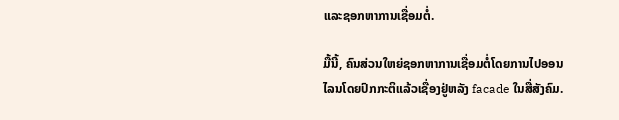ແລະຊອກຫາການເຊື່ອມຕໍ່.

ມື້ນີ້, ຄົນສ່ວນໃຫຍ່ຊອກຫາການເຊື່ອມຕໍ່ໂດຍການໄປອອນໄລນໂດຍປົກກະຕິແລ້ວເຊື່ອງຢູ່ຫລັງ facade ໃນສື່ສັງຄົມ.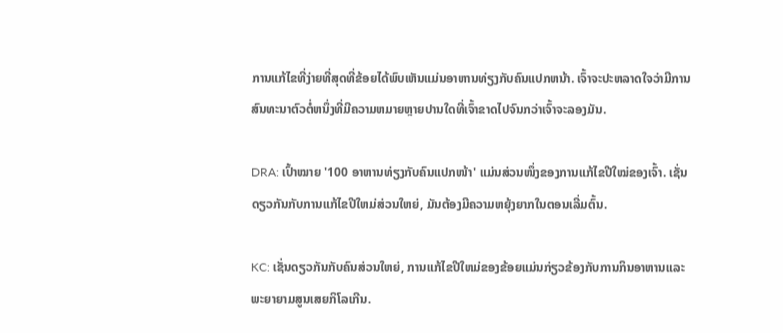ການແກ້ໄຂທີ່ງ່າຍທີ່ສຸດທີ່ຂ້ອຍໄດ້ພົບເຫັນແມ່ນອາຫານທ່ຽງກັບຄົນແປກຫນ້າ. ເຈົ້າຈະປະຫລາດໃຈວ່າມີການສົນທະນາຕົວຕໍ່ຫນຶ່ງທີ່ມີຄວາມຫມາຍຫຼາຍປານໃດທີ່ເຈົ້າຂາດໄປຈົນກວ່າເຈົ້າຈະລອງມັນ.

DRA: ເປົ້າໝາຍ '100 ອາຫານທ່ຽງກັບຄົນແປກໜ້າ' ແມ່ນສ່ວນໜຶ່ງຂອງການແກ້ໄຂປີໃໝ່ຂອງເຈົ້າ. ເຊັ່ນດຽວກັນກັບການແກ້ໄຂປີໃຫມ່ສ່ວນໃຫຍ່, ມັນຕ້ອງມີຄວາມຫຍຸ້ງຍາກໃນຕອນເລີ່ມຕົ້ນ.

KC: ເຊັ່ນດຽວກັນກັບຄົນສ່ວນໃຫຍ່, ການແກ້ໄຂປີໃຫມ່ຂອງຂ້ອຍແມ່ນກ່ຽວຂ້ອງກັບການກິນອາຫານແລະພະຍາຍາມສູນເສຍກິໂລເກີນ.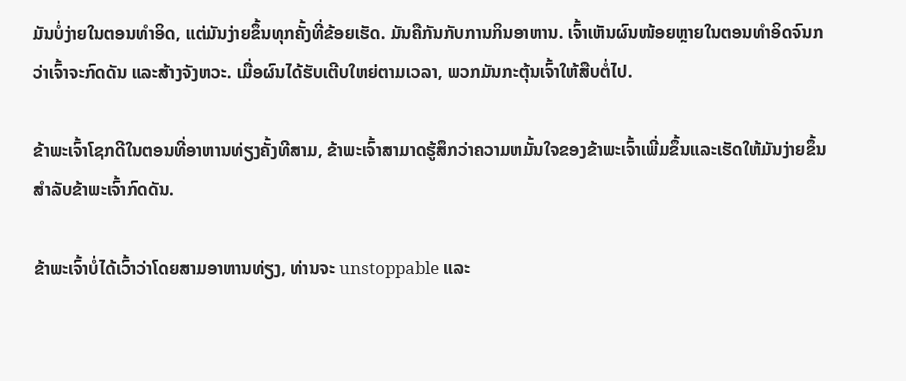ມັນບໍ່ງ່າຍໃນຕອນທໍາອິດ, ແຕ່ມັນງ່າຍຂຶ້ນທຸກຄັ້ງທີ່ຂ້ອຍເຮັດ. ມັນຄືກັນກັບການກິນອາຫານ. ເຈົ້າເຫັນຜົນໜ້ອຍຫຼາຍໃນຕອນທຳອິດຈົນກວ່າເຈົ້າຈະກົດດັນ ແລະສ້າງຈັງຫວະ. ເມື່ອຜົນໄດ້ຮັບເຕີບໃຫຍ່ຕາມເວລາ, ພວກມັນກະຕຸ້ນເຈົ້າໃຫ້ສືບຕໍ່ໄປ.

ຂ້າພະເຈົ້າໂຊກດີໃນຕອນທີ່ອາຫານທ່ຽງຄັ້ງທີສາມ, ຂ້າພະເຈົ້າສາມາດຮູ້ສຶກວ່າຄວາມຫມັ້ນໃຈຂອງຂ້າພະເຈົ້າເພີ່ມຂຶ້ນແລະເຮັດໃຫ້ມັນງ່າຍຂຶ້ນສໍາລັບຂ້າພະເຈົ້າກົດດັນ.

ຂ້າພະເຈົ້າບໍ່ໄດ້ເວົ້າວ່າໂດຍສາມອາຫານທ່ຽງ, ທ່ານຈະ unstoppable ແລະ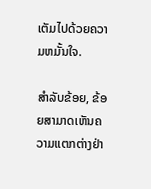ເຕັມໄປດ້ວຍຄວາມຫມັ້ນໃຈ.

ສໍາລັບຂ້ອຍ, ຂ້ອຍສາມາດເຫັນຄວາມແຕກຕ່າງຢ່າ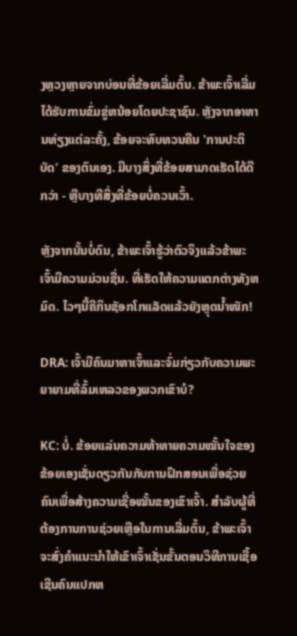ງຫຼວງຫຼາຍຈາກບ່ອນທີ່ຂ້ອຍເລີ່ມຕົ້ນ. ຂ້າພະເຈົ້າເລີ່ມໄດ້ຮັບການຂົ່ມຂູ່ຫນ້ອຍໂດຍປະຊາຊົນ. ຫຼັງຈາກອາຫານທ່ຽງແຕ່ລະຄັ້ງ, ຂ້ອຍຈະທົບທວນຄືນ 'ການປະຕິບັດ' ຂອງຕົນເອງ. ມີບາງສິ່ງທີ່ຂ້ອຍສາມາດເຮັດໄດ້ດີກວ່າ - ຫຼືບາງທີສິ່ງທີ່ຂ້ອຍບໍ່ຄວນເວົ້າ.

ຫຼັງຈາກນັ້ນບໍ່ດົນ, ຂ້າພະເຈົ້າຮູ້ວ່າຕົວຈິງແລ້ວຂ້າພະເຈົ້າມີຄວາມມ່ວນຊື່ນ. ທີ່ເຮັດໃຫ້ຄວາມແຕກຕ່າງທັງຫມົດ. ໄວໆນີ້ຄືກິນຊັອກໂກແລັດແລ້ວຍັງຫຼຸດນໍ້າໜັກ!

DRA: ເຈົ້າມີຄົນມາຫາເຈົ້າແລະຈົ່ມກ່ຽວກັບຄວາມພະຍາຍາມທີ່ລົ້ມເຫລວຂອງພວກເຂົາບໍ?

KC: ບໍ່. ຂ້ອຍແລ່ນຄວາມທ້າທາຍຄວາມໝັ້ນໃຈຂອງຂ້ອຍເອງເຊັ່ນດຽວກັນກັບການຝຶກສອນເພື່ອຊ່ວຍຄົນເພື່ອສ້າງຄວາມເຊື່ອໝັ້ນຂອງເຂົາເຈົ້າ. ສໍາລັບຜູ້ທີ່ຕ້ອງການການຊ່ວຍເຫຼືອໃນການເລີ່ມຕົ້ນ, ຂ້າພະເຈົ້າຈະສົ່ງຄໍາແນະນໍາໃຫ້ເຂົາເຈົ້າເຊັ່ນຂັ້ນຕອນວິທີການເຊື້ອເຊີນຄົນແປກຫ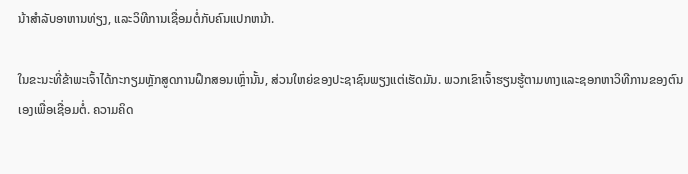ນ້າສໍາລັບອາຫານທ່ຽງ, ແລະວິທີການເຊື່ອມຕໍ່ກັບຄົນແປກຫນ້າ.

ໃນຂະນະທີ່ຂ້າພະເຈົ້າໄດ້ກະກຽມຫຼັກສູດການຝຶກສອນເຫຼົ່ານັ້ນ, ສ່ວນໃຫຍ່ຂອງປະຊາຊົນພຽງແຕ່ເຮັດມັນ. ພວກເຂົາເຈົ້າຮຽນຮູ້ຕາມທາງແລະຊອກຫາວິທີການຂອງຕົນເອງເພື່ອເຊື່ອມຕໍ່. ຄວາມຄິດ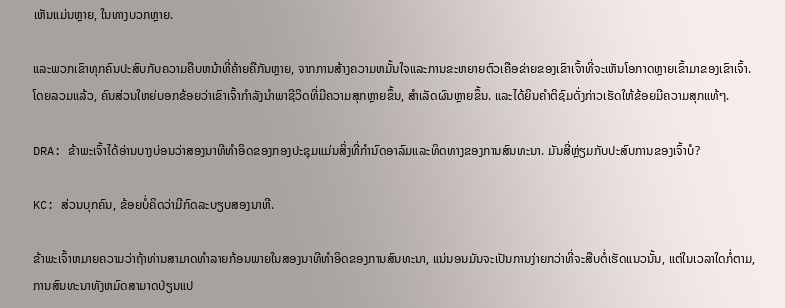ເຫັນແມ່ນຫຼາຍ, ໃນທາງບວກຫຼາຍ.

ແລະພວກເຂົາທຸກຄົນປະສົບກັບຄວາມຄືບຫນ້າທີ່ຄ້າຍຄືກັນຫຼາຍ, ຈາກການສ້າງຄວາມຫມັ້ນໃຈແລະການຂະຫຍາຍຕົວເຄືອຂ່າຍຂອງເຂົາເຈົ້າທີ່ຈະເຫັນໂອກາດຫຼາຍເຂົ້າມາຂອງເຂົາເຈົ້າ. ໂດຍລວມແລ້ວ, ຄົນສ່ວນໃຫຍ່ບອກຂ້ອຍວ່າເຂົາເຈົ້າກໍາລັງນໍາພາຊີວິດທີ່ມີຄວາມສຸກຫຼາຍຂຶ້ນ, ສໍາເລັດຜົນຫຼາຍຂຶ້ນ. ແລະໄດ້ຍິນຄໍາຕິຊົມດັ່ງກ່າວເຮັດໃຫ້ຂ້ອຍມີຄວາມສຸກແທ້ໆ.

DRA: ຂ້າພະເຈົ້າໄດ້ອ່ານບາງບ່ອນວ່າສອງນາທີທໍາອິດຂອງກອງປະຊຸມແມ່ນສິ່ງທີ່ກໍານົດອາລົມແລະທິດທາງຂອງການສົນທະນາ. ມັນສີ່ຫຼ່ຽມກັບປະສົບການຂອງເຈົ້າບໍ?

KC: ສ່ວນບຸກຄົນ, ຂ້ອຍບໍ່ຄິດວ່າມີກົດລະບຽບສອງນາທີ.

ຂ້າພະເຈົ້າຫມາຍຄວາມວ່າຖ້າທ່ານສາມາດທໍາລາຍກ້ອນພາຍໃນສອງນາທີທໍາອິດຂອງການສົນທະນາ, ແນ່ນອນມັນຈະເປັນການງ່າຍກວ່າທີ່ຈະສືບຕໍ່ເຮັດແນວນັ້ນ, ແຕ່ໃນເວລາໃດກໍ່ຕາມ, ການສົນທະນາທັງຫມົດສາມາດປ່ຽນແປ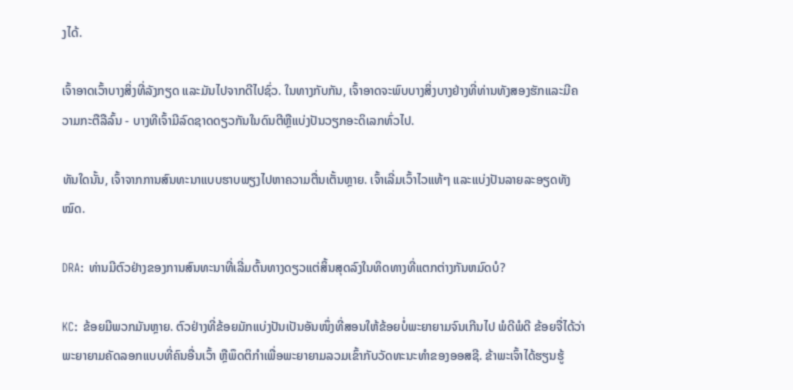ງໄດ້.

ເຈົ້າອາດເວົ້າບາງສິ່ງທີ່ລັງກຽດ ແລະມັນໄປຈາກດີໄປຊົ່ວ. ໃນທາງກັບກັນ, ເຈົ້າອາດຈະພົບບາງສິ່ງບາງຢ່າງທີ່ທ່ານທັງສອງຮັກແລະມີຄວາມກະຕືລືລົ້ນ - ບາງທີເຈົ້າມີລົດຊາດດຽວກັນໃນດົນຕີຫຼືແບ່ງປັນວຽກອະດິເລກທົ່ວໄປ.

ທັນໃດນັ້ນ, ເຈົ້າຈາກການສົນທະນາແບບຮາບພຽງໄປຫາຄວາມຕື່ນເຕັ້ນຫຼາຍ. ເຈົ້າເລີ່ມເວົ້າໄວແທ້ໆ ແລະແບ່ງປັນລາຍລະອຽດທັງໝົດ.

DRA: ທ່ານມີຕົວຢ່າງຂອງການສົນທະນາທີ່ເລີ່ມຕົ້ນທາງດຽວແຕ່ສິ້ນສຸດລົງໃນທິດທາງທີ່ແຕກຕ່າງກັນຫມົດບໍ?

KC: ຂ້ອຍມີພວກມັນຫຼາຍ. ຕົວຢ່າງທີ່ຂ້ອຍມັກແບ່ງປັນເປັນອັນໜຶ່ງທີ່ສອນໃຫ້ຂ້ອຍບໍ່ພະຍາຍາມຈົນເກີນໄປ ພໍດີພໍດີ ຂ້ອຍຈື່ໄດ້ວ່າພະຍາຍາມຄັດລອກແບບທີ່ຄົນອື່ນເວົ້າ ຫຼືພຶດຕິກຳເພື່ອພະຍາຍາມລວມເຂົ້າກັບວັດທະນະທຳຂອງອອສຊີ. ຂ້າພະເຈົ້າໄດ້ຮຽນຮູ້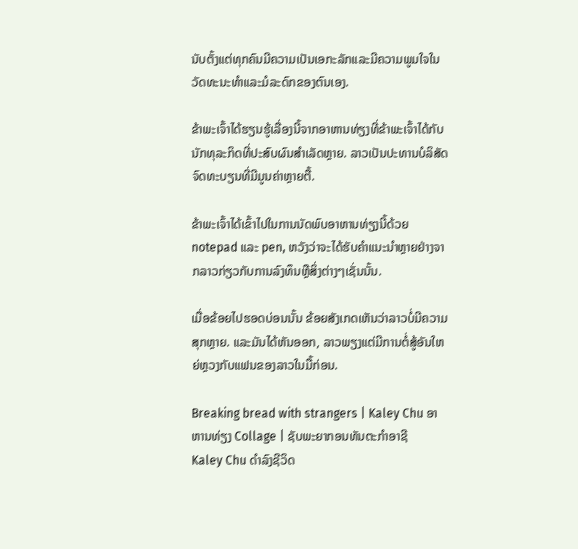ນັບຕັ້ງແຕ່ທຸກຄົນມີຄວາມເປັນເອກະລັກແລະມີຄວາມພູມໃຈໃນວັດທະນະທໍາແລະມໍລະດົກຂອງຕົນເອງ.

ຂ້າພະເຈົ້າໄດ້ຮຽນຮູ້ເລື່ອງນີ້ຈາກອາຫານທ່ຽງທີ່ຂ້າພະເຈົ້າໄດ້ກັບນັກທຸລະກິດທີ່ປະສົບຜົນສໍາເລັດຫຼາຍ. ລາວເປັນປະທານບໍລິສັດຈົດທະບຽນທີ່ມີມູນຄ່າຫຼາຍຕື້.

ຂ້າພະເຈົ້າໄດ້ເຂົ້າໄປໃນການນັດພົບອາຫານທ່ຽງນີ້ດ້ວຍ notepad ແລະ pen, ຫວັງວ່າຈະໄດ້ຮັບຄໍາແນະນໍາຫຼາຍຢ່າງຈາກລາວກ່ຽວກັບການລົງທຶນຫຼືສິ່ງຕ່າງໆເຊັ່ນນັ້ນ.

ເມື່ອຂ້ອຍໄປຮອດບ່ອນນັ້ນ ຂ້ອຍສັງເກດເຫັນວ່າລາວບໍ່ມີຄວາມສຸກຫຼາຍ. ແລະມັນໄດ້ຫັນອອກ, ລາວພຽງແຕ່ມີການຕໍ່ສູ້ອັນໃຫຍ່ຫຼວງກັບແຟນຂອງລາວໃນມື້ກ່ອນ.

Breaking bread with strangers | Kaley Chu ອາຫານທ່ຽງ Collage | ຊັບພະຍາກອນທັນຕະກໍາອາຊີ
Kaley Chu ດໍາລົງຊີວິດ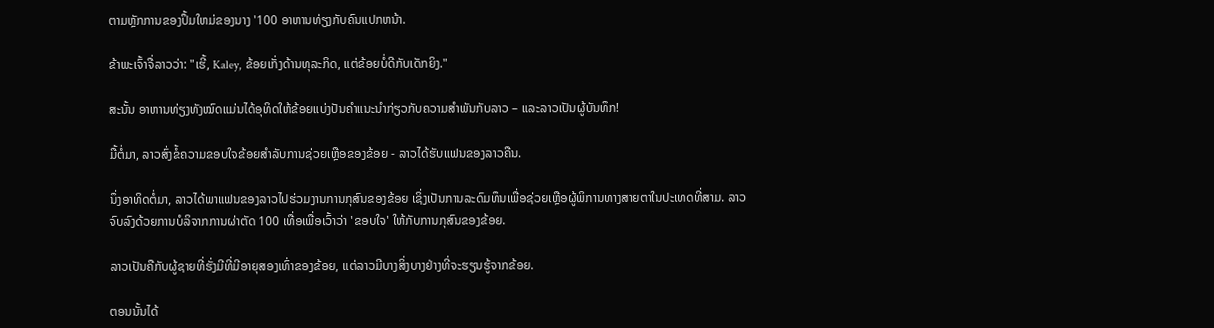ຕາມຫຼັກການຂອງປຶ້ມໃຫມ່ຂອງນາງ '100 ອາຫານທ່ຽງກັບຄົນແປກຫນ້າ.

ຂ້າພະເຈົ້າຈື່ລາວວ່າ: "ເຮີ້, Kaley, ຂ້ອຍເກັ່ງດ້ານທຸລະກິດ, ແຕ່ຂ້ອຍບໍ່ດີກັບເດັກຍິງ."

ສະນັ້ນ ອາຫານທ່ຽງທັງໝົດແມ່ນໄດ້ອຸທິດໃຫ້ຂ້ອຍແບ່ງປັນຄໍາແນະນໍາກ່ຽວກັບຄວາມສໍາພັນກັບລາວ – ແລະລາວເປັນຜູ້ບັນທຶກ!

ມື້ຕໍ່ມາ, ລາວສົ່ງຂໍ້ຄວາມຂອບໃຈຂ້ອຍສໍາລັບການຊ່ວຍເຫຼືອຂອງຂ້ອຍ - ລາວໄດ້ຮັບແຟນຂອງລາວຄືນ.

ນຶ່ງອາທິດຕໍ່ມາ, ລາວໄດ້ພາແຟນຂອງລາວໄປຮ່ວມງານການກຸສົນຂອງຂ້ອຍ ເຊິ່ງເປັນການລະດົມທຶນເພື່ອຊ່ວຍເຫຼືອຜູ້ພິການທາງສາຍຕາໃນປະເທດທີ່ສາມ. ລາວຈົບລົງດ້ວຍການບໍລິຈາກການຜ່າຕັດ 100 ເທື່ອເພື່ອເວົ້າວ່າ 'ຂອບໃຈ' ໃຫ້ກັບການກຸສົນຂອງຂ້ອຍ.

ລາວເປັນຄືກັບຜູ້ຊາຍທີ່ຮັ່ງມີທີ່ມີອາຍຸສອງເທົ່າຂອງຂ້ອຍ, ແຕ່ລາວມີບາງສິ່ງບາງຢ່າງທີ່ຈະຮຽນຮູ້ຈາກຂ້ອຍ.

ຕອນນັ້ນໄດ້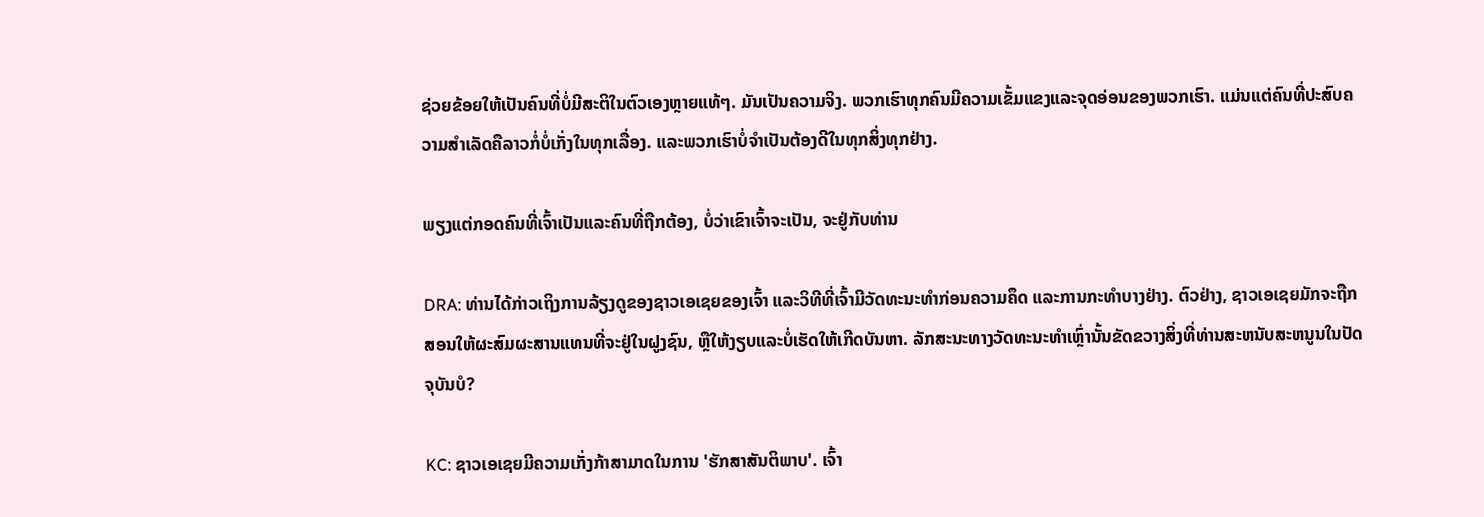ຊ່ວຍຂ້ອຍໃຫ້ເປັນຄົນທີ່ບໍ່ມີສະຕິໃນຕົວເອງຫຼາຍແທ້ໆ. ມັນເປັນຄວາມຈິງ. ພວກເຮົາທຸກຄົນມີຄວາມເຂັ້ມແຂງແລະຈຸດອ່ອນຂອງພວກເຮົາ. ແມ່ນແຕ່ຄົນທີ່ປະສົບຄວາມສຳເລັດຄືລາວກໍ່ບໍ່ເກັ່ງໃນທຸກເລື່ອງ. ແລະພວກເຮົາບໍ່ຈໍາເປັນຕ້ອງດີໃນທຸກສິ່ງທຸກຢ່າງ.

ພຽງແຕ່ກອດຄົນທີ່ເຈົ້າເປັນແລະຄົນທີ່ຖືກຕ້ອງ, ບໍ່ວ່າເຂົາເຈົ້າຈະເປັນ, ຈະຢູ່ກັບທ່ານ

DRA: ທ່ານໄດ້ກ່າວເຖິງການລ້ຽງດູຂອງຊາວເອເຊຍຂອງເຈົ້າ ແລະວິທີທີ່ເຈົ້າມີວັດທະນະທໍາກ່ອນຄວາມຄຶດ ແລະການກະທໍາບາງຢ່າງ. ຕົວຢ່າງ, ຊາວເອເຊຍມັກຈະຖືກສອນໃຫ້ຜະສົມຜະສານແທນທີ່ຈະຢູ່ໃນຝູງຊົນ, ຫຼືໃຫ້ງຽບແລະບໍ່ເຮັດໃຫ້ເກີດບັນຫາ. ລັກສະນະທາງວັດທະນະທໍາເຫຼົ່ານັ້ນຂັດຂວາງສິ່ງທີ່ທ່ານສະຫນັບສະຫນູນໃນປັດຈຸບັນບໍ?

KC: ຊາວເອເຊຍມີຄວາມເກັ່ງກ້າສາມາດໃນການ 'ຮັກສາສັນຕິພາບ'. ເຈົ້າ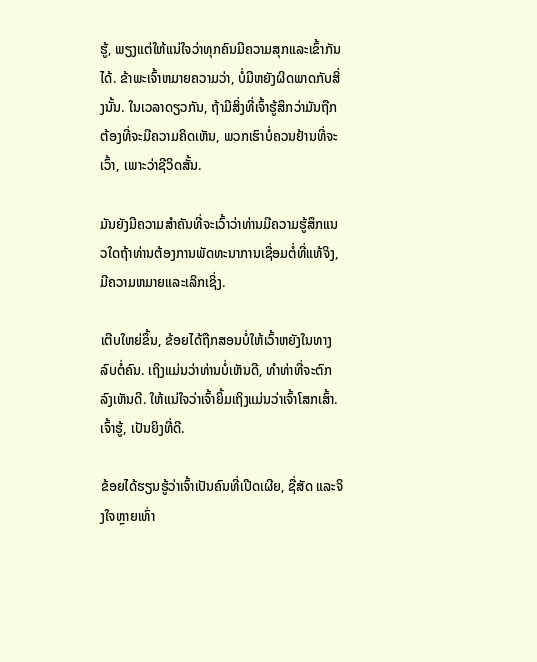ຮູ້, ພຽງແຕ່ໃຫ້ແນ່ໃຈວ່າທຸກຄົນມີຄວາມສຸກແລະເຂົ້າກັນໄດ້. ຂ້າພະເຈົ້າຫມາຍຄວາມວ່າ, ບໍ່ມີຫຍັງຜິດພາດກັບສິ່ງນັ້ນ. ໃນເວລາດຽວກັນ, ຖ້າມີສິ່ງທີ່ເຈົ້າຮູ້ສຶກວ່າມັນຖືກຕ້ອງທີ່ຈະມີຄວາມຄິດເຫັນ, ພວກເຮົາບໍ່ຄວນຢ້ານທີ່ຈະເວົ້າ, ເພາະວ່າຊີວິດສັ້ນ.

ມັນຍັງມີຄວາມສໍາຄັນທີ່ຈະເວົ້າວ່າທ່ານມີຄວາມຮູ້ສຶກແນວໃດຖ້າທ່ານຕ້ອງການພັດທະນາການເຊື່ອມຕໍ່ທີ່ແທ້ຈິງ, ມີຄວາມຫມາຍແລະເລິກເຊິ່ງ.

ເຕີບໃຫຍ່ຂຶ້ນ, ຂ້ອຍໄດ້ຖືກສອນບໍ່ໃຫ້ເວົ້າຫຍັງໃນທາງລົບຕໍ່ຄົນ. ເຖິງແມ່ນວ່າທ່ານບໍ່ເຫັນດີ, ທໍາທ່າທີ່ຈະຕົກລົງເຫັນດີ. ໃຫ້ແນ່ໃຈວ່າເຈົ້າຍິ້ມເຖິງແມ່ນວ່າເຈົ້າໂສກເສົ້າ. ເຈົ້າຮູ້, ເປັນຍິງທີ່ດີ.

ຂ້ອຍໄດ້ຮຽນຮູ້ວ່າເຈົ້າເປັນຄົນທີ່ເປີດເຜີຍ, ຊື່ສັດ ແລະຈິງໃຈຫຼາຍເທົ່າ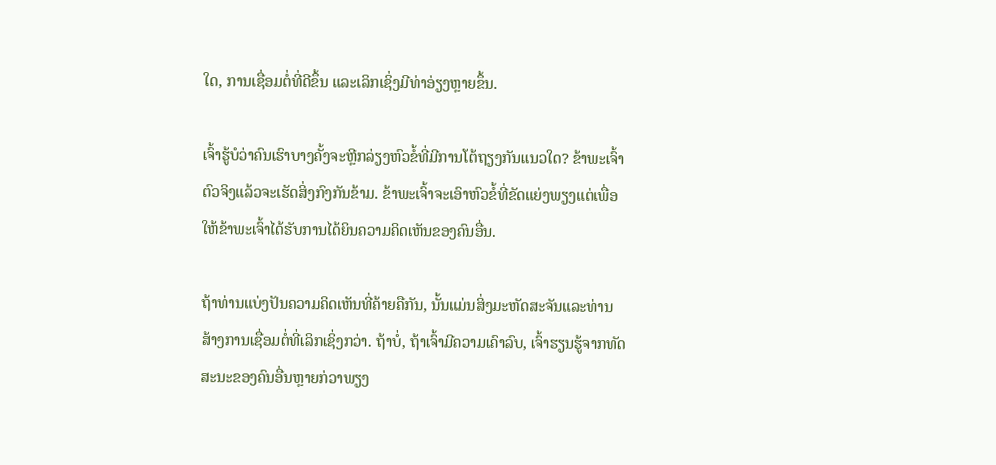ໃດ, ການເຊື່ອມຕໍ່ທີ່ດີຂຶ້ນ ແລະເລິກເຊິ່ງມີທ່າອ່ຽງຫຼາຍຂຶ້ນ.

ເຈົ້າຮູ້ບໍວ່າຄົນເຮົາບາງຄັ້ງຈະຫຼີກລ່ຽງຫົວຂໍ້ທີ່ມີການໂຕ້ຖຽງກັນແນວໃດ? ຂ້າພະເຈົ້າຕົວຈິງແລ້ວຈະເຮັດສິ່ງກົງກັນຂ້າມ. ຂ້າພະເຈົ້າຈະເອົາຫົວຂໍ້ທີ່ຂັດແຍ່ງພຽງແຕ່ເພື່ອໃຫ້ຂ້າພະເຈົ້າໄດ້ຮັບການໄດ້ຍິນຄວາມຄິດເຫັນຂອງຄົນອື່ນ.

ຖ້າທ່ານແບ່ງປັນຄວາມຄິດເຫັນທີ່ຄ້າຍຄືກັນ, ນັ້ນແມ່ນສິ່ງມະຫັດສະຈັນແລະທ່ານສ້າງການເຊື່ອມຕໍ່ທີ່ເລິກເຊິ່ງກວ່າ. ຖ້າບໍ່, ຖ້າເຈົ້າມີຄວາມເຄົາລົບ, ເຈົ້າຮຽນຮູ້ຈາກທັດສະນະຂອງຄົນອື່ນຫຼາຍກ່ວາພຽງ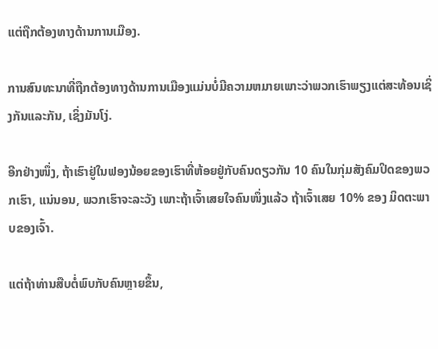ແຕ່ຖືກຕ້ອງທາງດ້ານການເມືອງ.

ການສົນທະນາທີ່ຖືກຕ້ອງທາງດ້ານການເມືອງແມ່ນບໍ່ມີຄວາມຫມາຍເພາະວ່າພວກເຮົາພຽງແຕ່ສະທ້ອນເຊິ່ງກັນແລະກັນ, ເຊິ່ງມັນໂງ່.

ອີກຢ່າງໜຶ່ງ, ຖ້າເຮົາຢູ່ໃນຟອງນ້ອຍຂອງເຮົາທີ່ຫ້ອຍຢູ່ກັບຄົນດຽວກັນ 10 ຄົນໃນກຸ່ມສັງຄົມປິດຂອງພວກເຮົາ, ແນ່ນອນ, ພວກເຮົາຈະລະວັງ ເພາະຖ້າເຈົ້າເສຍໃຈຄົນໜຶ່ງແລ້ວ ຖ້າເຈົ້າເສຍ 10% ຂອງ ມິດຕະພາບຂອງເຈົ້າ.

ແຕ່ຖ້າທ່ານສືບຕໍ່ພົບກັບຄົນຫຼາຍຂຶ້ນ,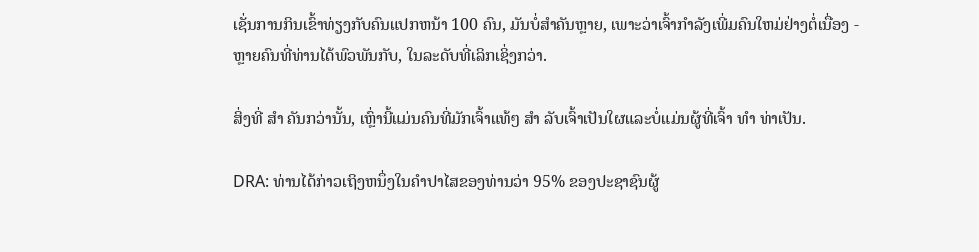ເຊັ່ນການກິນເຂົ້າທ່ຽງກັບຄົນແປກຫນ້າ 100 ຄົນ, ມັນບໍ່ສໍາຄັນຫຼາຍ, ເພາະວ່າເຈົ້າກໍາລັງເພີ່ມຄົນໃຫມ່ຢ່າງຕໍ່ເນື່ອງ - ຫຼາຍຄົນທີ່ທ່ານໄດ້ພົວພັນກັບ, ໃນລະດັບທີ່ເລິກເຊິ່ງກວ່າ.

ສິ່ງທີ່ ສຳ ຄັນກວ່ານັ້ນ, ເຫຼົ່ານີ້ແມ່ນຄົນທີ່ມັກເຈົ້າແທ້ໆ ສຳ ລັບເຈົ້າເປັນໃຜແລະບໍ່ແມ່ນຜູ້ທີ່ເຈົ້າ ທຳ ທ່າເປັນ.

DRA: ທ່ານໄດ້ກ່າວເຖິງຫນຶ່ງໃນຄໍາປາໄສຂອງທ່ານວ່າ 95% ຂອງປະຊາຊົນຜູ້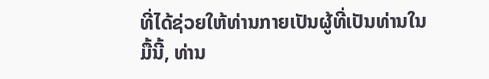ທີ່ໄດ້ຊ່ວຍໃຫ້ທ່ານກາຍເປັນຜູ້ທີ່ເປັນທ່ານໃນມື້ນີ້, ທ່ານ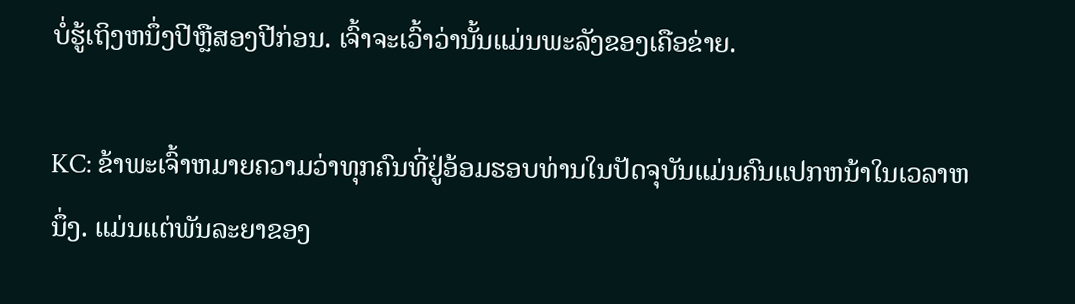ບໍ່ຮູ້ເຖິງຫນຶ່ງປີຫຼືສອງປີກ່ອນ. ເຈົ້າຈະເວົ້າວ່ານັ້ນແມ່ນພະລັງຂອງເຄືອຂ່າຍ.

KC: ຂ້າພະເຈົ້າຫມາຍຄວາມວ່າທຸກຄົນທີ່ຢູ່ອ້ອມຮອບທ່ານໃນປັດຈຸບັນແມ່ນຄົນແປກຫນ້າໃນເວລາຫນຶ່ງ. ແມ່ນແຕ່ພັນລະຍາຂອງ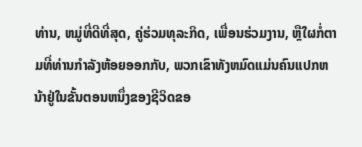ທ່ານ, ຫມູ່ທີ່ດີທີ່ສຸດ, ຄູ່ຮ່ວມທຸລະກິດ, ເພື່ອນຮ່ວມງານ, ຫຼືໃຜກໍ່ຕາມທີ່ທ່ານກໍາລັງຫ້ອຍອອກກັບ, ພວກເຂົາທັງຫມົດແມ່ນຄົນແປກຫນ້າຢູ່ໃນຂັ້ນຕອນຫນຶ່ງຂອງຊີວິດຂອ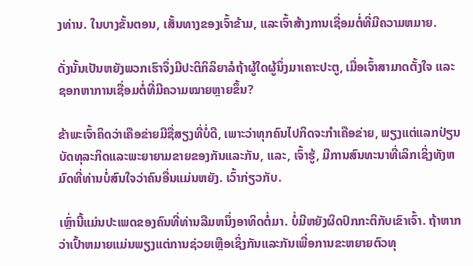ງທ່ານ. ໃນບາງຂັ້ນຕອນ, ເສັ້ນທາງຂອງເຈົ້າຂ້າມ, ແລະເຈົ້າສ້າງການເຊື່ອມຕໍ່ທີ່ມີຄວາມຫມາຍ.

ດັ່ງນັ້ນເປັນຫຍັງພວກເຮົາຈຶ່ງມີປະຕິກິລິຍາລໍຖ້າຜູ້ໃດຜູ້ນຶ່ງມາເຄາະປະຕູ, ເມື່ອເຈົ້າສາມາດຕັ້ງໃຈ ແລະຊອກຫາການເຊື່ອມຕໍ່ທີ່ມີຄວາມໝາຍຫຼາຍຂຶ້ນ?

ຂ້າພະເຈົ້າຄິດວ່າເຄືອຂ່າຍມີຊື່ສຽງທີ່ບໍ່ດີ, ເພາະວ່າທຸກຄົນໄປກິດຈະກໍາເຄືອຂ່າຍ, ພຽງແຕ່ແລກປ່ຽນບັດທຸລະກິດແລະພະຍາຍາມຂາຍຂອງກັນແລະກັນ, ແລະ, ເຈົ້າຮູ້, ມີການສົນທະນາທີ່ເລິກເຊິ່ງທັງຫມົດທີ່ທ່ານບໍ່ສົນໃຈວ່າຄົນອື່ນແມ່ນຫຍັງ. ເວົ້າກ່ຽວກັບ.

ເຫຼົ່ານີ້ແມ່ນປະເພດຂອງຄົນທີ່ທ່ານລືມຫນຶ່ງອາທິດຕໍ່ມາ. ບໍ່ມີຫຍັງຜິດປົກກະຕິກັບເຂົາເຈົ້າ. ຖ້າຫາກວ່າເປົ້າຫມາຍແມ່ນພຽງແຕ່ການຊ່ວຍເຫຼືອເຊິ່ງກັນແລະກັນເພື່ອການຂະຫຍາຍຕົວທຸ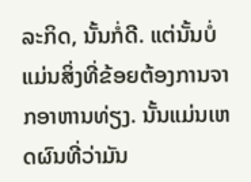ລະກິດ, ນັ້ນກໍ່ດີ. ແຕ່ນັ້ນບໍ່ແມ່ນສິ່ງທີ່ຂ້ອຍຕ້ອງການຈາກອາຫານທ່ຽງ. ນັ້ນແມ່ນເຫດຜົນທີ່ວ່າມັນ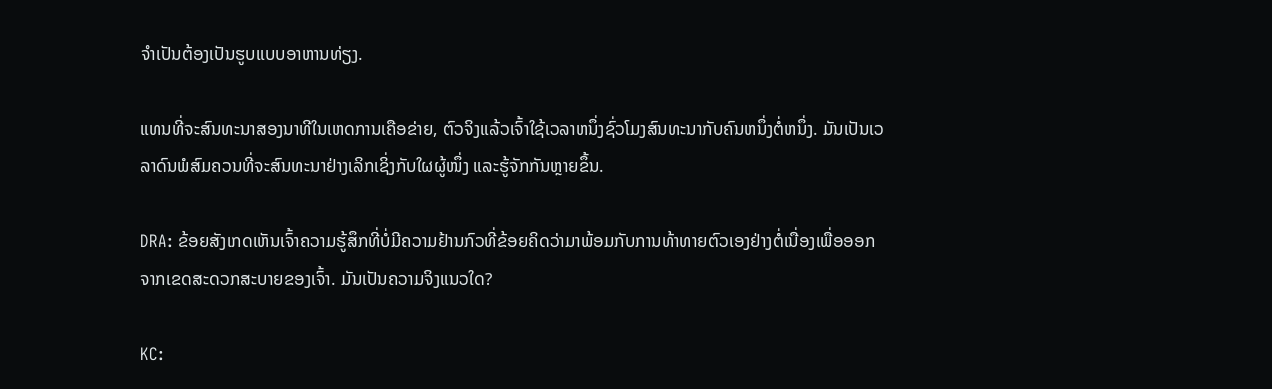ຈໍາເປັນຕ້ອງເປັນຮູບແບບອາຫານທ່ຽງ.

ແທນທີ່ຈະສົນທະນາສອງນາທີໃນເຫດການເຄືອຂ່າຍ, ຕົວຈິງແລ້ວເຈົ້າໃຊ້ເວລາຫນຶ່ງຊົ່ວໂມງສົນທະນາກັບຄົນຫນຶ່ງຕໍ່ຫນຶ່ງ. ມັນເປັນເວລາດົນພໍສົມຄວນທີ່ຈະສົນທະນາຢ່າງເລິກເຊິ່ງກັບໃຜຜູ້ໜຶ່ງ ແລະຮູ້ຈັກກັນຫຼາຍຂຶ້ນ.

DRA: ຂ້ອຍສັງເກດເຫັນເຈົ້າຄວາມຮູ້ສຶກທີ່ບໍ່ມີຄວາມຢ້ານກົວທີ່ຂ້ອຍຄິດວ່າມາພ້ອມກັບການທ້າທາຍຕົວເອງຢ່າງຕໍ່ເນື່ອງເພື່ອອອກຈາກເຂດສະດວກສະບາຍຂອງເຈົ້າ. ມັນເປັນຄວາມຈິງແນວໃດ?

KC: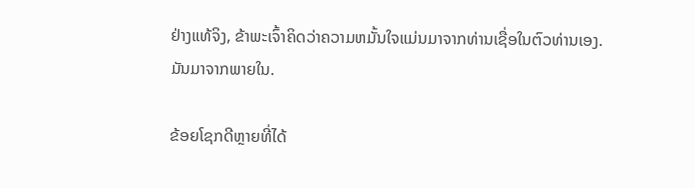ຢ່າງແທ້ຈິງ, ຂ້າພະເຈົ້າຄິດວ່າຄວາມຫມັ້ນໃຈແມ່ນມາຈາກທ່ານເຊື່ອໃນຕົວທ່ານເອງ. ມັນມາຈາກພາຍໃນ.

ຂ້ອຍໂຊກດີຫຼາຍທີ່ໄດ້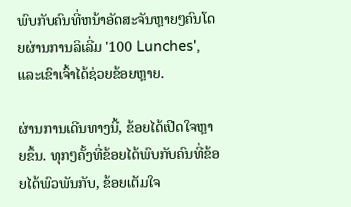ພົບກັບຄົນທີ່ຫນ້າອັດສະຈັນຫຼາຍໆຄົນໂດຍຜ່ານການລິເລີ່ມ '100 Lunches', ແລະເຂົາເຈົ້າໄດ້ຊ່ວຍຂ້ອຍຫຼາຍ.

ຜ່ານການເດີນທາງນີ້, ຂ້ອຍໄດ້ເປີດໃຈຫຼາຍຂຶ້ນ. ທຸກໆຄັ້ງທີ່ຂ້ອຍໄດ້ພົບກັບຄົນທີ່ຂ້ອຍໄດ້ພົວພັນກັບ, ຂ້ອຍເຕັມໃຈ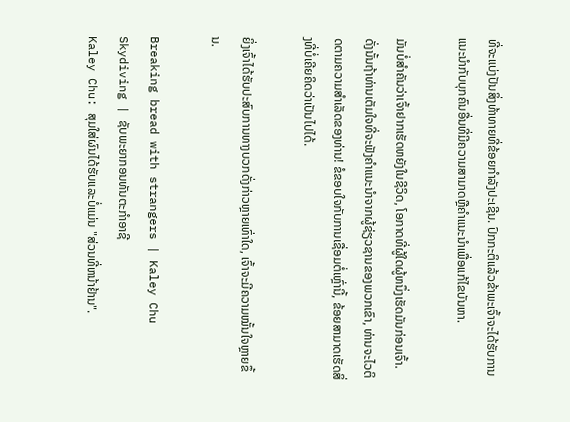ທີ່ຈະແບ່ງປັນສິ່ງທ້າທາຍທີ່ຂ້ອຍກໍາລັງປະເຊີນ. ປົກກະຕິແລ້ວຂ້າພະເຈົ້າຈະໄດ້ຮັບການແນະນໍາກັບບຸກຄົນອື່ນທີ່ມີຄວາມສາມາດຫຼືຄໍາແນະນໍາເພື່ອແກ້ໄຂບັນຫາ.

ມັນບໍ່ສໍາຄັນວ່າເຈົ້າຢາກເຮັດຫຍັງໃນຊີວິດ, ໂອກາດທີ່ຜູ້ໃດຜູ້ຫນຶ່ງເຮັດມັນກ່ອນເຈົ້າ. ດັ່ງນັ້ນຖ້າທ່ານເຕັມໃຈທີ່ຈະຟັງຄໍາແນະນໍາຈາກຜູ້ຊ່ຽວຊານຂອງພວກເຂົາ, ທ່ານຈະໄວຕິດຕາມຄວາມສໍາເລັດຂອງທ່ານ! ຂໍຂອບໃຈກັບການເຊື່ອມຕໍ່ເຫຼົ່ານີ້, ຂ້ອຍສາມາດເຮັດສິ່ງທີ່ບໍ່ເຄີຍຄິດວ່າເປັນໄປໄດ້.

ຍິ່ງເຈົ້າໄດ້ຮັບປະສົບການທາງບວກດັ່ງກ່າວຫຼາຍເທົ່າໃດ, ເຈົ້າຈະມີຄວາມໝັ້ນໃຈຫຼາຍຂຶ້ນ.

Breaking bread with strangers | Kaley Chu Skydiving | ຊັບພະຍາກອນທັນຕະກໍາອາຊີ
Kaley Chu: ສຸມໃສ່ຜົນໄດ້ຮັບແລະບໍ່ແມ່ນ "ສ່ວນທີ່ຫນ້າຢ້ານ".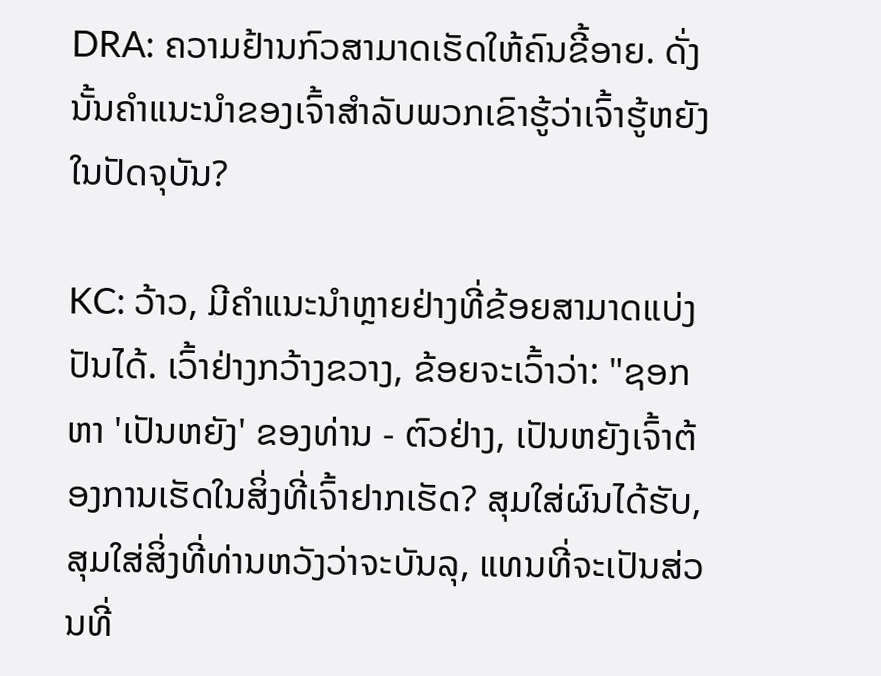DRA: ຄວາມຢ້ານກົວສາມາດເຮັດໃຫ້ຄົນຂີ້ອາຍ. ດັ່ງນັ້ນຄໍາແນະນໍາຂອງເຈົ້າສໍາລັບພວກເຂົາຮູ້ວ່າເຈົ້າຮູ້ຫຍັງໃນປັດຈຸບັນ?

KC: ວ້າວ, ມີຄຳແນະນຳຫຼາຍຢ່າງທີ່ຂ້ອຍສາມາດແບ່ງປັນໄດ້. ເວົ້າຢ່າງກວ້າງຂວາງ, ຂ້ອຍຈະເວົ້າວ່າ: "ຊອກຫາ 'ເປັນຫຍັງ' ຂອງທ່ານ - ຕົວຢ່າງ, ເປັນຫຍັງເຈົ້າຕ້ອງການເຮັດໃນສິ່ງທີ່ເຈົ້າຢາກເຮັດ? ສຸມໃສ່ຜົນໄດ້ຮັບ, ສຸມໃສ່ສິ່ງທີ່ທ່ານຫວັງວ່າຈະບັນລຸ, ແທນທີ່ຈະເປັນສ່ວນທີ່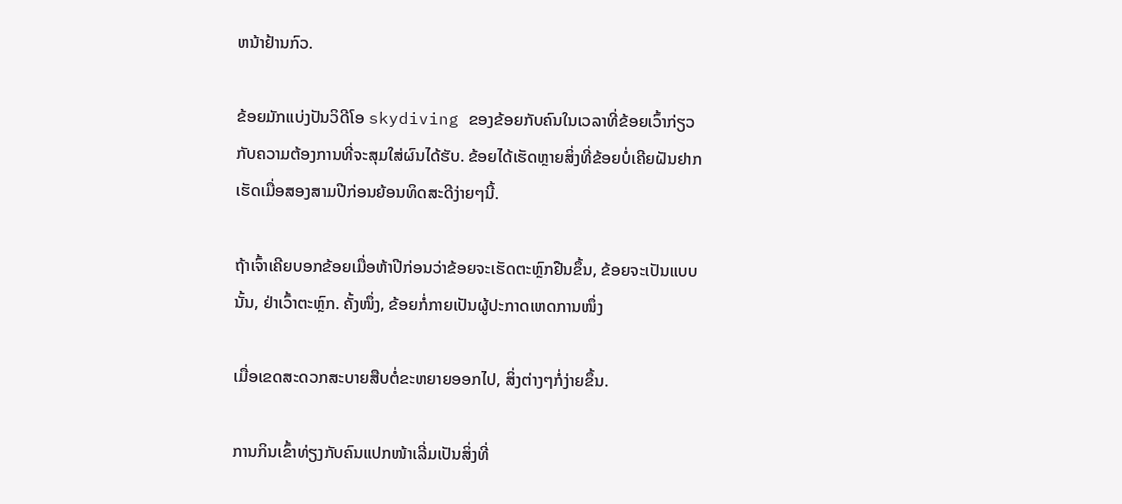ຫນ້າຢ້ານກົວ.

ຂ້ອຍມັກແບ່ງປັນວິດີໂອ skydiving ຂອງຂ້ອຍກັບຄົນໃນເວລາທີ່ຂ້ອຍເວົ້າກ່ຽວກັບຄວາມຕ້ອງການທີ່ຈະສຸມໃສ່ຜົນໄດ້ຮັບ. ຂ້ອຍໄດ້ເຮັດຫຼາຍສິ່ງທີ່ຂ້ອຍບໍ່ເຄີຍຝັນຢາກເຮັດເມື່ອສອງສາມປີກ່ອນຍ້ອນທິດສະດີງ່າຍໆນີ້.

ຖ້າເຈົ້າເຄີຍບອກຂ້ອຍເມື່ອຫ້າປີກ່ອນວ່າຂ້ອຍຈະເຮັດຕະຫຼົກຢືນຂຶ້ນ, ຂ້ອຍຈະເປັນແບບນັ້ນ, ຢ່າເວົ້າຕະຫຼົກ. ຄັ້ງໜຶ່ງ, ຂ້ອຍກໍ່ກາຍເປັນຜູ້ປະກາດເຫດການໜຶ່ງ

ເມື່ອເຂດສະດວກສະບາຍສືບຕໍ່ຂະຫຍາຍອອກໄປ, ສິ່ງຕ່າງໆກໍ່ງ່າຍຂຶ້ນ.

ການກິນເຂົ້າທ່ຽງກັບຄົນແປກໜ້າເລີ່ມເປັນສິ່ງທີ່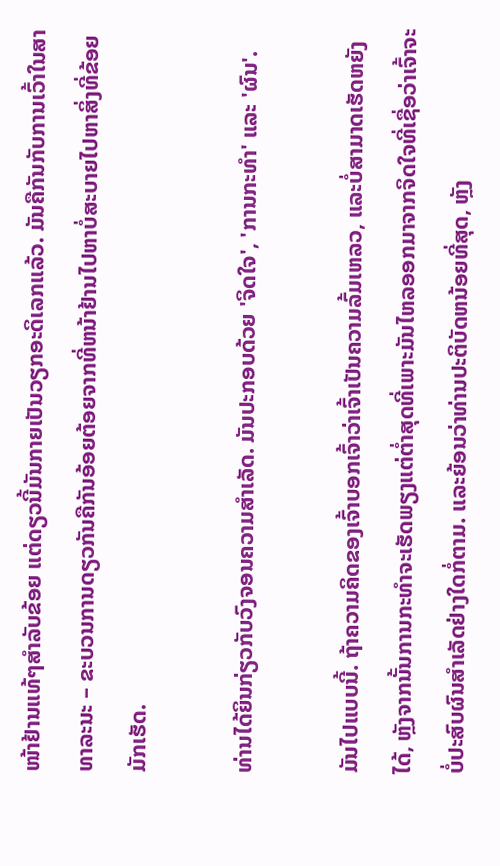ໜ້າຢ້ານແທ້ໆສຳລັບຂ້ອຍ ແຕ່ດຽວນີ້ມັນກາຍເປັນວຽກອະດິເລກແລ້ວ. ມັນຄືກັນກັບການເວົ້າໃນສາທາລະນະ – ຂະບວນການດຽວກັນຄືກັນອ້ອຍຕ້ອຍຈາກທີ່ຫນ້າຢ້ານໄປຫາບໍ່ສະບາຍໄປຫາສິ່ງທີ່ຂ້ອຍມັກເຮັດ.

ທ່ານໄດ້ຍິນກ່ຽວກັບວົງຈອນຄວາມສໍາເລັດ. ມັນປະກອບດ້ວຍ 'ຈິດໃຈ', 'ການກະທຳ' ແລະ 'ຜົນ'.

ມັນໄປແບບນີ້. ຖ້າຄວາມຄິດຂອງເຈົ້າບອກເຈົ້າວ່າເຈົ້າເປັນຄວາມລົ້ມເຫລວ, ແລະບໍ່ສາມາດເຮັດຫຍັງໄດ້, ຫຼັງຈາກນັ້ນການກະທໍາຈະເຮັດພຽງແຕ່ຕໍ່າສຸດທີ່ເພາະມັນໄຫລອອກມາຈາກຈິດໃຈທີ່ເຊື່ອວ່າເຈົ້າຈະບໍ່ປະສົບຜົນສໍາເລັດຢ່າງໃດກໍ່ຕາມ. ແລະຍ້ອນວ່າທ່ານປະຕິບັດຫນ້ອຍທີ່ສຸດ, ຫຼັງ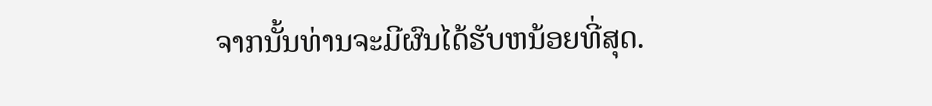ຈາກນັ້ນທ່ານຈະມີຜົນໄດ້ຮັບຫນ້ອຍທີ່ສຸດ.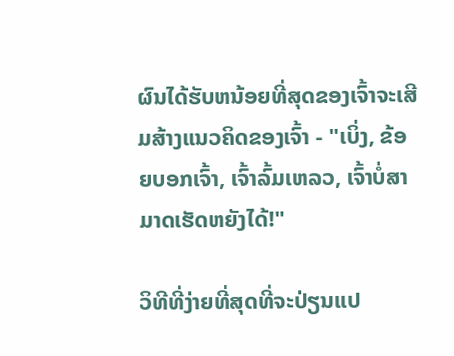ຜົນໄດ້ຮັບຫນ້ອຍທີ່ສຸດຂອງເຈົ້າຈະເສີມສ້າງແນວຄິດຂອງເຈົ້າ - "ເບິ່ງ, ຂ້ອຍບອກເຈົ້າ, ເຈົ້າລົ້ມເຫລວ, ເຈົ້າບໍ່ສາມາດເຮັດຫຍັງໄດ້!"

ວິທີທີ່ງ່າຍທີ່ສຸດທີ່ຈະປ່ຽນແປ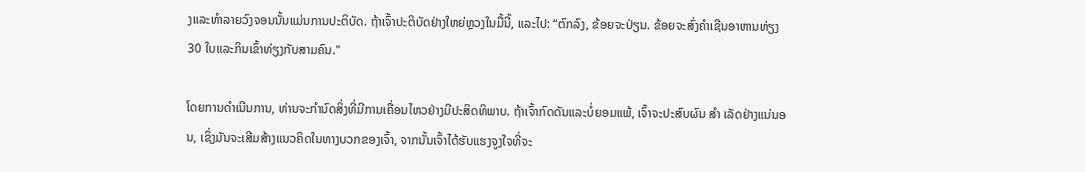ງແລະທໍາລາຍວົງຈອນນັ້ນແມ່ນການປະຕິບັດ. ຖ້າເຈົ້າປະຕິບັດຢ່າງໃຫຍ່ຫຼວງໃນມື້ນີ້, ແລະໄປ: “ຕົກລົງ, ຂ້ອຍຈະປ່ຽນ. ຂ້ອຍຈະສົ່ງຄໍາເຊີນອາຫານທ່ຽງ 30 ໃບແລະກິນເຂົ້າທ່ຽງກັບສາມຄົນ."

ໂດຍການດໍາເນີນການ, ທ່ານຈະກໍານົດສິ່ງທີ່ມີການເຄື່ອນໄຫວຢ່າງມີປະສິດທິພາບ. ຖ້າເຈົ້າກົດດັນແລະບໍ່ຍອມແພ້, ເຈົ້າຈະປະສົບຜົນ ສຳ ເລັດຢ່າງແນ່ນອນ, ເຊິ່ງມັນຈະເສີມສ້າງແນວຄິດໃນທາງບວກຂອງເຈົ້າ, ຈາກນັ້ນເຈົ້າໄດ້ຮັບແຮງຈູງໃຈທີ່ຈະ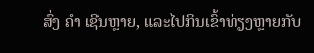ສົ່ງ ຄຳ ເຊີນຫຼາຍ, ແລະໄປກິນເຂົ້າທ່ຽງຫຼາຍກັບ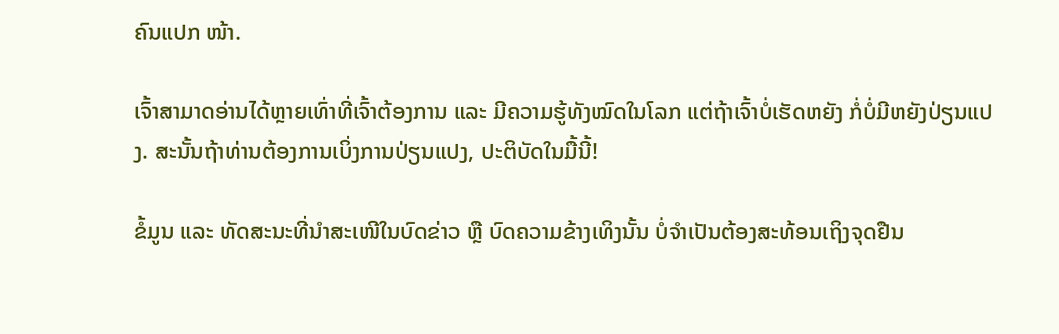ຄົນແປກ ໜ້າ.

ເຈົ້າສາມາດອ່ານໄດ້ຫຼາຍເທົ່າທີ່ເຈົ້າຕ້ອງການ ແລະ ມີຄວາມຮູ້ທັງໝົດໃນໂລກ ແຕ່ຖ້າເຈົ້າບໍ່ເຮັດຫຍັງ ກໍ່ບໍ່ມີຫຍັງປ່ຽນແປງ. ສະນັ້ນຖ້າທ່ານຕ້ອງການເບິ່ງການປ່ຽນແປງ, ປະຕິບັດໃນມື້ນີ້!

ຂໍ້ມູນ ແລະ ທັດສະນະທີ່ນໍາສະເໜີໃນບົດຂ່າວ ຫຼື ບົດຄວາມຂ້າງເທິງນັ້ນ ບໍ່ຈໍາເປັນຕ້ອງສະທ້ອນເຖິງຈຸດຢືນ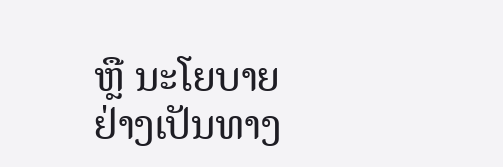ຫຼື ນະໂຍບາຍຢ່າງເປັນທາງ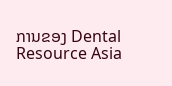ການຂອງ Dental Resource Asia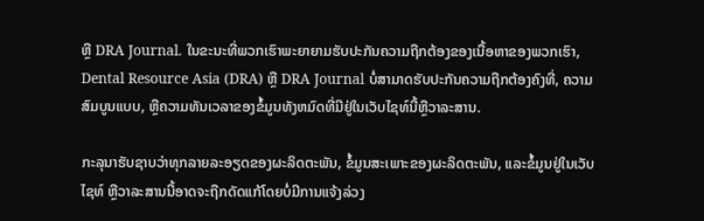ຫຼື DRA Journal. ໃນຂະນະທີ່ພວກເຮົາພະຍາຍາມຮັບປະກັນຄວາມຖືກຕ້ອງຂອງເນື້ອຫາຂອງພວກເຮົາ, Dental Resource Asia (DRA) ຫຼື DRA Journal ບໍ່ສາມາດຮັບປະກັນຄວາມຖືກຕ້ອງຄົງທີ່, ຄວາມສົມບູນແບບ, ຫຼືຄວາມທັນເວລາຂອງຂໍ້ມູນທັງຫມົດທີ່ມີຢູ່ໃນເວັບໄຊທ໌ນີ້ຫຼືວາລະສານ.

ກະລຸນາຮັບຊາບວ່າທຸກລາຍລະອຽດຂອງຜະລິດຕະພັນ, ຂໍ້ມູນສະເພາະຂອງຜະລິດຕະພັນ, ແລະຂໍ້ມູນຢູ່ໃນເວັບໄຊທ໌ ຫຼືວາລະສານນີ້ອາດຈະຖືກດັດແກ້ໂດຍບໍ່ມີການແຈ້ງລ່ວງ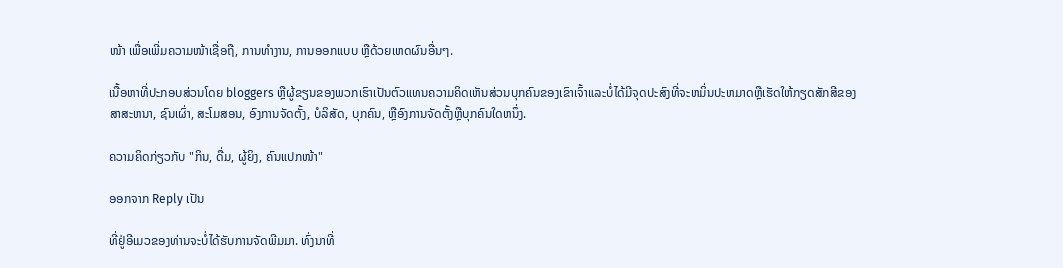ໜ້າ ເພື່ອເພີ່ມຄວາມໜ້າເຊື່ອຖື, ການທຳງານ, ການອອກແບບ ຫຼືດ້ວຍເຫດຜົນອື່ນໆ.

ເນື້ອຫາທີ່ປະກອບສ່ວນໂດຍ bloggers ຫຼືຜູ້ຂຽນຂອງພວກເຮົາເປັນຕົວແທນຄວາມຄິດເຫັນສ່ວນບຸກຄົນຂອງເຂົາເຈົ້າແລະບໍ່ໄດ້ມີຈຸດປະສົງທີ່ຈະຫມິ່ນປະຫມາດຫຼືເຮັດໃຫ້ກຽດສັກສີຂອງສາສະຫນາ, ຊົນເຜົ່າ, ສະໂມສອນ, ອົງການຈັດຕັ້ງ, ບໍລິສັດ, ບຸກຄົນ, ຫຼືອົງການຈັດຕັ້ງຫຼືບຸກຄົນໃດຫນຶ່ງ.

ຄວາມຄິດກ່ຽວກັບ "ກິນ, ດື່ມ, ຜູ້ຍິງ, ຄົນແປກໜ້າ"

ອອກຈາກ Reply ເປັນ

ທີ່ຢູ່ອີເມວຂອງທ່ານຈະບໍ່ໄດ້ຮັບການຈັດພີມມາ. ທົ່ງນາທີ່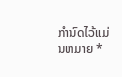ກໍານົດໄວ້ແມ່ນຫມາຍ *